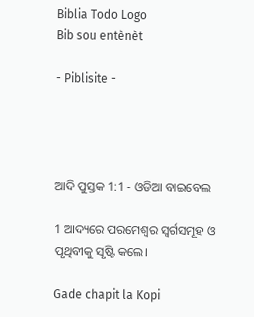Biblia Todo Logo
Bib sou entènèt

- Piblisite -




ଆଦି ପୁସ୍ତକ 1:1 - ଓଡିଆ ବାଇବେଲ

1 ଆଦ୍ୟରେ ପରମେଶ୍ୱର ସ୍ୱର୍ଗସମୂହ ଓ ପୃଥିବୀକୁ ସୃଷ୍ଟି କଲେ।

Gade chapit la Kopi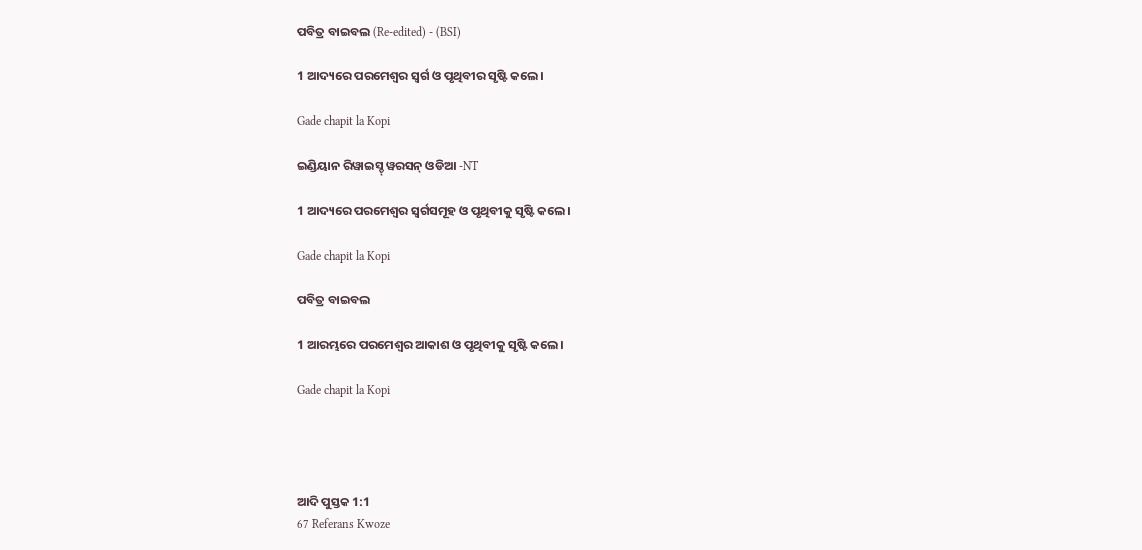ପବିତ୍ର ବାଇବଲ (Re-edited) - (BSI)

1 ଆଦ୍ୟରେ ପରମେଶ୍ଵର ସ୍ଵର୍ଗ ଓ ପୃଥିବୀର ସୃଷ୍ଟି କଲେ।

Gade chapit la Kopi

ଇଣ୍ଡିୟାନ ରିୱାଇସ୍ଡ୍ ୱରସନ୍ ଓଡିଆ -NT

1 ଆଦ୍ୟରେ ପରମେଶ୍ୱର ସ୍ୱର୍ଗସମୂହ ଓ ପୃଥିବୀକୁ ସୃଷ୍ଟି କଲେ।

Gade chapit la Kopi

ପବିତ୍ର ବାଇବଲ

1 ଆରମ୍ଭରେ ପରମେଶ୍ୱର ଆକାଶ ଓ ପୃଥିବୀକୁ ସୃଷ୍ଟି କଲେ।

Gade chapit la Kopi




ଆଦି ପୁସ୍ତକ 1:1
67 Referans Kwoze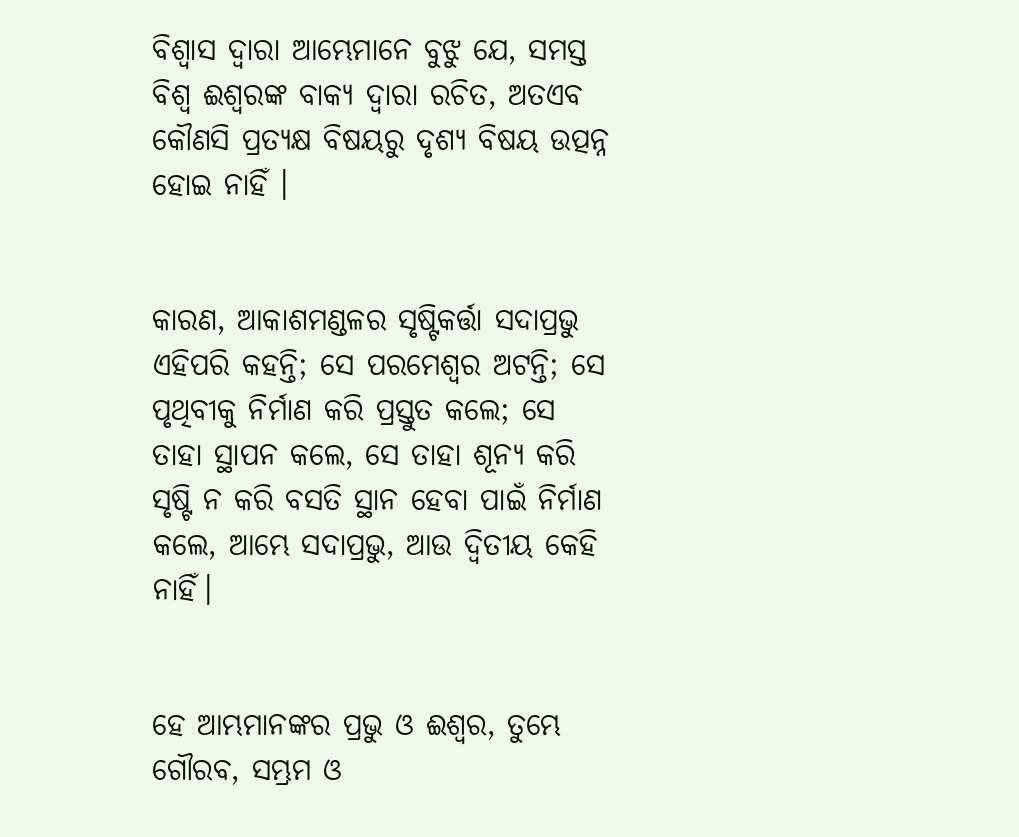ବିଶ୍ୱାସ ଦ୍ୱାରା ଆମ୍ଭେମାନେ ବୁଝୁ ଯେ, ସମସ୍ତ ବିଶ୍ୱ ଈଶ୍ୱରଙ୍କ ବାକ୍ୟ ଦ୍ୱାରା ରଚିତ, ଅତଏବ କୌଣସି ପ୍ରତ୍ୟକ୍ଷ ବିଷୟରୁ ଦୃଶ୍ୟ ବିଷୟ ଉତ୍ପନ୍ନ ହୋଇ ନାହିଁ ।


କାରଣ, ଆକାଶମଣ୍ଡଳର ସୃଷ୍ଟିକର୍ତ୍ତା ସଦାପ୍ରଭୁ ଏହିପରି କହନ୍ତି; ସେ ପରମେଶ୍ୱର ଅଟନ୍ତି; ସେ ପୃଥିବୀକୁ ନିର୍ମାଣ କରି ପ୍ରସ୍ତୁତ କଲେ; ସେ ତାହା ସ୍ଥାପନ କଲେ, ସେ ତାହା ଶୂନ୍ୟ କରି ସୃଷ୍ଟି ନ କରି ବସତି ସ୍ଥାନ ହେବା ପାଇଁ ନିର୍ମାଣ କଲେ, ଆମ୍ଭେ ସଦାପ୍ରଭୁ, ଆଉ ଦ୍ୱିତୀୟ କେହି ନାହିଁ।


ହେ ଆମ୍ଭମାନଙ୍କର ପ୍ରଭୁ ଓ ଈଶ୍ୱର, ତୁମ୍ଭେ ଗୌରବ, ସମ୍ଭ୍ରମ ଓ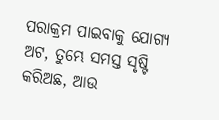ପରାକ୍ରମ ପାଇବାକୁ ଯୋଗ୍ୟ ଅଟ, ତୁମ୍ଭେ ସମସ୍ତ ସୃଷ୍ଟି କରିଅଛ, ଆଉ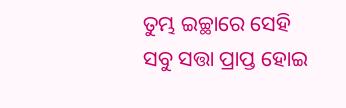ତୁମ୍ଭ ଇଚ୍ଛାରେ ସେହି ସବୁ ସତ୍ତା ପ୍ରାପ୍ତ ହୋଇ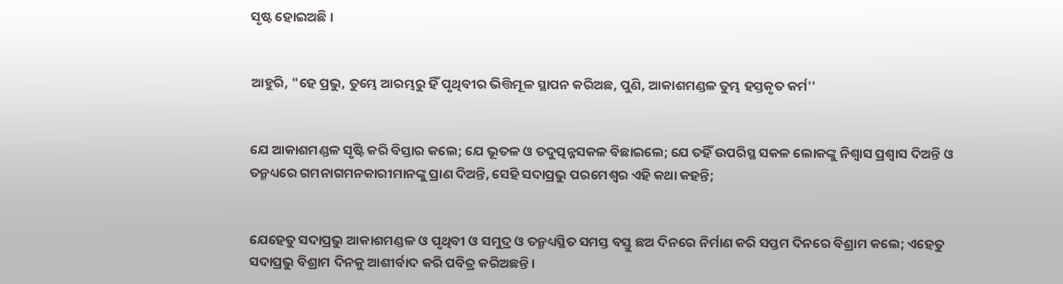ସୃଷ୍ଟ ହୋଇଅଛି ।


ଆହୁରି, "ହେ ପ୍ରଭୁ, ତୁମ୍ଭେ ଆରମ୍ଭରୁ ହିଁ ପୃଥିବୀର ଭିତ୍ତିମୂଳ ସ୍ଥାପନ କରିଅଛ, ପୁଣି, ଆକାଶମଣ୍ଡଳ ତୁମ୍ଭ ହସ୍ତକୃତ କର୍ମ''


ଯେ ଆକାଶମଣ୍ଡଳ ସୃଷ୍ଟି କରି ବିସ୍ତାର କଲେ; ଯେ ଭୂତଳ ଓ ତଦୁତ୍ପନ୍ନସକଳ ବିଛାଇଲେ; ଯେ ତହିଁ ଉପରିସ୍ଥ ସକଳ ଲୋକଙ୍କୁ ନିଶ୍ୱାସ ପ୍ରଶ୍ୱାସ ଦିଅନ୍ତି ଓ ତନ୍ମଧ୍ୟରେ ଗମନାଗମନକାରୀମାନଙ୍କୁ ପ୍ରାଣ ଦିଅନ୍ତି, ସେହି ସଦାପ୍ରଭୁ ପରମେଶ୍ୱର ଏହି କଥା କହନ୍ତି;


ଯେହେତୁ ସଦାପ୍ରଭୁ ଆକାଶମଣ୍ଡଳ ଓ ପୃଥିବୀ ଓ ସମୁଦ୍ର ଓ ତନ୍ମଧ୍ୟସ୍ଥିତ ସମସ୍ତ ବସ୍ତୁ ଛଅ ଦିନରେ ନିର୍ମାଣ କରି ସପ୍ତମ ଦିନରେ ବିଶ୍ରାମ କଲେ; ଏହେତୁ ସଦାପ୍ରଭୁ ବିଶ୍ରାମ ଦିନକୁ ଆଶୀର୍ବାଦ କରି ପବିତ୍ର କରିଅଛନ୍ତି।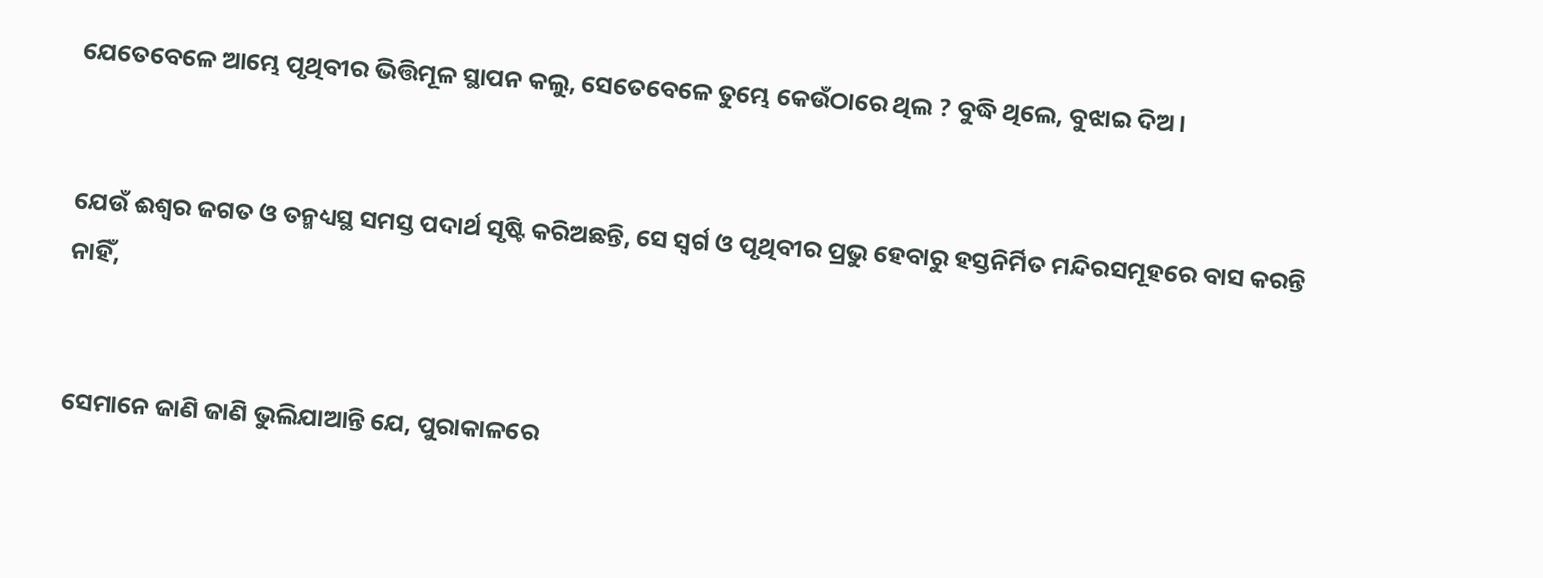ଯେତେବେଳେ ଆମ୍ଭେ ପୃଥିବୀର ଭିତ୍ତିମୂଳ ସ୍ଥାପନ କଲୁ, ସେତେବେଳେ ତୁମ୍ଭେ କେଉଁଠାରେ ଥିଲ ? ବୁଦ୍ଧି ଥିଲେ, ବୁଝାଇ ଦିଅ।


ଯେଉଁ ଈଶ୍ୱର ଜଗତ ଓ ତନ୍ମଧ୍ୟସ୍ଥ ସମସ୍ତ ପଦାର୍ଥ ସୃଷ୍ଟି କରିଅଛନ୍ତି, ସେ ସ୍ୱର୍ଗ ଓ ପୃଥିବୀର ପ୍ରଭୁ ହେବାରୁ ହସ୍ତନିର୍ମିତ ମନ୍ଦିରସମୂହରେ ବାସ କରନ୍ତି ନାହିଁ,


ସେମାନେ ଜାଣି ଜାଣି ଭୁଲିଯାଆନ୍ତି ଯେ, ପୁରାକାଳରେ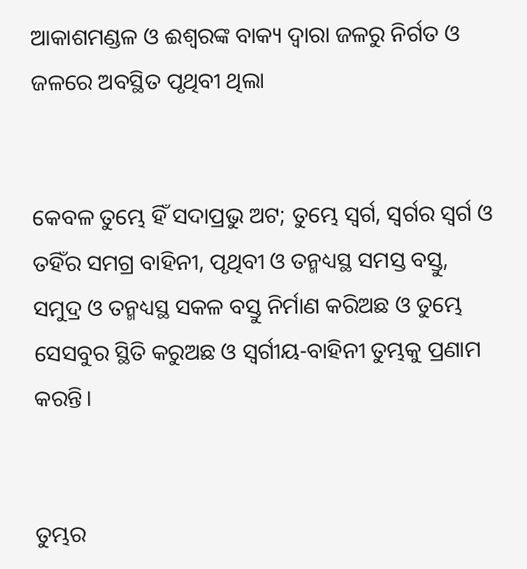ଆକାଶମଣ୍ଡଳ ଓ ଈଶ୍ୱରଙ୍କ ବାକ୍ୟ ଦ୍ୱାରା ଜଳରୁ ନିର୍ଗତ ଓ ଜଳରେ ଅବସ୍ଥିତ ପୃଥିବୀ ଥିଲା


କେବଳ ତୁମ୍ଭେ ହିଁ ସଦାପ୍ରଭୁ ଅଟ; ତୁମ୍ଭେ ସ୍ୱର୍ଗ, ସ୍ୱର୍ଗର ସ୍ୱର୍ଗ ଓ ତହିଁର ସମଗ୍ର ବାହିନୀ, ପୃଥିବୀ ଓ ତନ୍ମଧ୍ୟସ୍ଥ ସମସ୍ତ ବସ୍ତୁ, ସମୁଦ୍ର ଓ ତନ୍ମଧ୍ୟସ୍ଥ ସକଳ ବସ୍ତୁ ନିର୍ମାଣ କରିଅଛ ଓ ତୁମ୍ଭେ ସେସବୁର ସ୍ଥିତି କରୁଅଛ ଓ ସ୍ୱର୍ଗୀୟ-ବାହିନୀ ତୁମ୍ଭକୁ ପ୍ରଣାମ କରନ୍ତି।


ତୁମ୍ଭର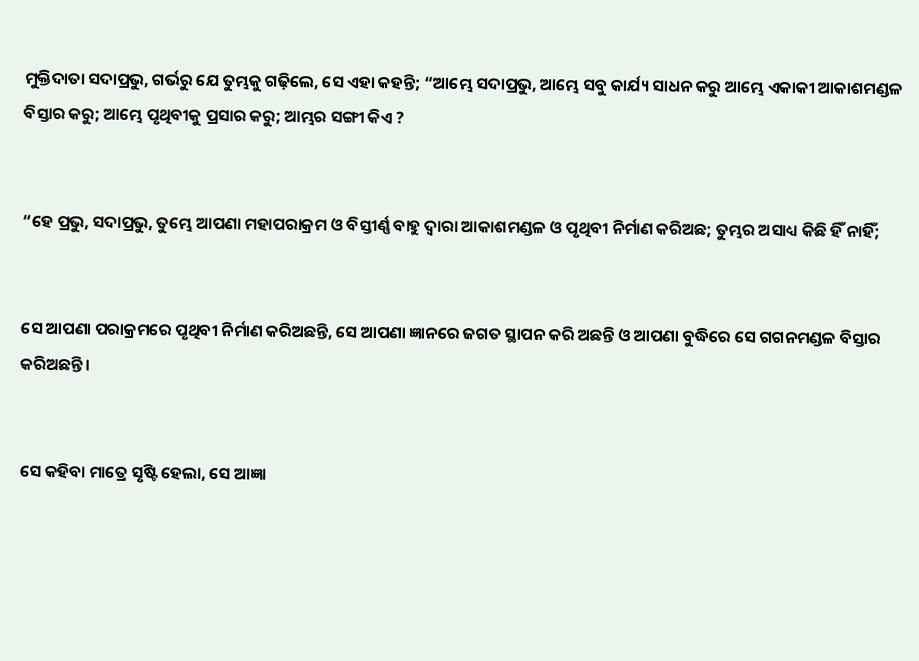ମୁକ୍ତିଦାତା ସଦାପ୍ରଭୁ, ଗର୍ଭରୁ ଯେ ତୁମ୍ଭକୁ ଗଢ଼ିଲେ, ସେ ଏହା କହନ୍ତି; “ଆମ୍ଭେ ସଦାପ୍ରଭୁ, ଆମ୍ଭେ ସବୁ କାର୍ଯ୍ୟ ସାଧନ କରୁ ଆମ୍ଭେ ଏକାକୀ ଆକାଶମଣ୍ଡଳ ବିସ୍ତାର କରୁ; ଆମ୍ଭେ ପୃଥିବୀକୁ ପ୍ରସାର କରୁ; ଆମ୍ଭର ସଙ୍ଗୀ କିଏ ?


“ହେ ପ୍ରଭୁ, ସଦାପ୍ରଭୁ, ତୁମ୍ଭେ ଆପଣା ମହାପରାକ୍ରମ ଓ ବିସ୍ତୀର୍ଣ୍ଣ ବାହୁ ଦ୍ୱାରା ଆକାଶମଣ୍ଡଳ ଓ ପୃଥିବୀ ନିର୍ମାଣ କରିଅଛ; ତୁମ୍ଭର ଅସାଧ୍ୟ କିଛି ହିଁ ନାହିଁ;


ସେ ଆପଣା ପରାକ୍ରମରେ ପୃଥିବୀ ନିର୍ମାଣ କରିଅଛନ୍ତି, ସେ ଆପଣା ଜ୍ଞାନରେ ଜଗତ ସ୍ଥାପନ କରି ଅଛନ୍ତି ଓ ଆପଣା ବୁଦ୍ଧିରେ ସେ ଗଗନମଣ୍ଡଳ ବିସ୍ତାର କରିଅଛନ୍ତି।


ସେ କହିବା ମାତ୍ରେ ସୃଷ୍ଟି ହେଲା, ସେ ଆଜ୍ଞା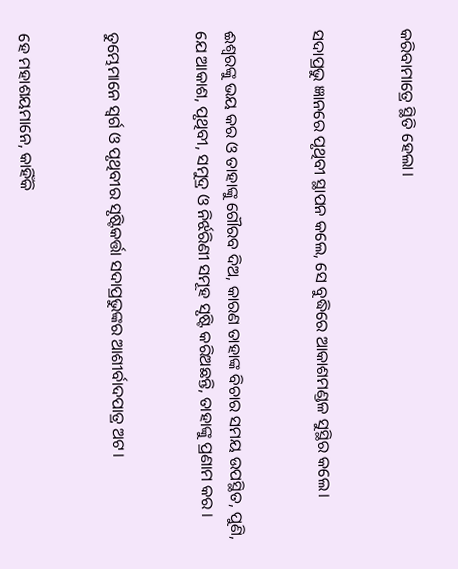କରିବାମାତ୍ରେ ସ୍ଥିତି ହେଲା।


ସଦାପ୍ରଭୁ ଜ୍ଞାନରେ ପୃଥିବୀ ସ୍ଥାପନ କଲେ, ସେ ବୁଦ୍ଧିରେ ଆକାଶମଣ୍ଡଳ ସୁସ୍ଥିର କଲେ।


ଈଶ୍ୱରଙ୍କୁ ଭୟ କର ଓ ତାହାଙ୍କୁ ଗୌରବ ଦିଅ, କାରଣ ତାହାଙ୍କ ବିଚାର ସମୟ ଉପସ୍ଥିତ, ପୁଣି, ଯେ ଆକାଶ, ପୃଥିବୀ, ସମୁଦ୍ର ଓ ନିର୍ଝରିଣୀ ସମୂହ ସୃଷ୍ଟି କରିଅଛନ୍ତି, ତାହାଙ୍କୁ ପ୍ରଣାମ କର ।


ତୁମ୍ଭେମାନେ ସ୍ୱର୍ଗ ଓ ପୃଥିବୀର ସୃଷ୍ଟିକର୍ତ୍ତା ସଦାପ୍ରଭୁଙ୍କର ଆଶୀର୍ବାଦପାତ୍ର ଅଟ।


ହେ ମହାଶୟମାନେ, କାହିଁକି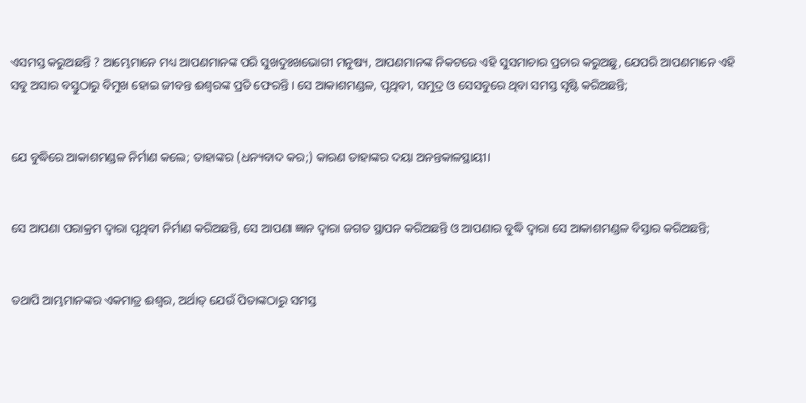ଏସମସ୍ତ କରୁଅଛନ୍ତି ? ଆମ୍ଭେମାନେ ମଧ୍ୟ ଆପଣମାନଙ୍କ ପରି ସୁଖଦୁଃଖଭୋଗୀ ମନୁଷ୍ୟ, ଆପଣମାନଙ୍କ ନିକଟରେ ଏହି ସୁସମାଚାର ପ୍ରଚାର କରୁଅଛୁ, ଯେପରି ଆପଣମାନେ ଏହି ସବୁ ଅସାର ବସ୍ତୁଠାରୁ ବିମୁଖ ହୋଇ ଜୀବନ୍ତ ଈଶ୍ୱରଙ୍କ ପ୍ରତି ଫେରନ୍ତି । ସେ ଆକାଶମଣ୍ଡଳ, ପୃଥିବୀ, ସମୁଦ୍ର ଓ ସେସବୁରେ ଥିବା ସମସ୍ତ ସୃଷ୍ଟି କରିଅଛନ୍ତି;


ଯେ ବୁଦ୍ଧିରେ ଆକାଶମଣ୍ଡଳ ନିର୍ମାଣ କଲେ; ତାହାଙ୍କର (ଧନ୍ୟବାଦ କର;) କାରଣ ତାହାଙ୍କର ଦୟା ଅନନ୍ତକାଳସ୍ଥାୟୀ।


ସେ ଆପଣା ପରାକ୍ରମ ଦ୍ୱାରା ପୃଥିବୀ ନିର୍ମାଣ କରିଅଛନ୍ତି, ସେ ଆପଣା ଜ୍ଞାନ ଦ୍ୱାରା ଜଗତ ସ୍ଥାପନ କରିଅଛନ୍ତି ଓ ଆପଣାର ବୁଦ୍ଧି ଦ୍ୱାରା ସେ ଆକାଶମଣ୍ଡଳ ବିସ୍ତାର କରିଅଛନ୍ତି;


ତଥାପି ଆମ୍ଭମାନଙ୍କର ଏକମାତ୍ର ଈଶ୍ୱର, ଅର୍ଥାତ୍‍ ଯେଉଁ ପିତାଙ୍କଠାରୁ ସମସ୍ତ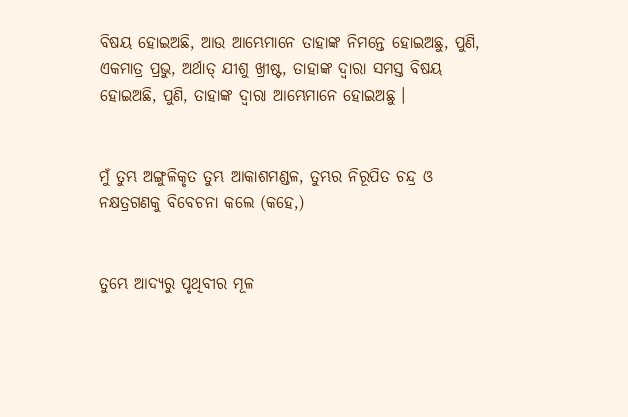ବିଷୟ ହୋଇଅଛି, ଆଉ ଆମ୍ଭେମାନେ ତାହାଙ୍କ ନିମନ୍ତେ ହୋଇଅଛୁ, ପୁଣି, ଏକମାତ୍ର ପ୍ରଭୁ, ଅର୍ଥାତ୍‍ ଯୀଶୁ ଖ୍ରୀଷ୍ଟ, ତାହାଙ୍କ ଦ୍ୱାରା ସମସ୍ତ ବିଷୟ ହୋଇଅଛି, ପୁଣି, ତାହାଙ୍କ ଦ୍ୱାରା ଆମ୍ଭେମାନେ ହୋଇଅଛୁ ।


ମୁଁ ତୁମ୍ଭ ଅଙ୍ଗୁଳିକୃତ ତୁମ୍ଭ ଆକାଶମଣ୍ଡଳ, ତୁମ୍ଭର ନିରୂପିତ ଚନ୍ଦ୍ର ଓ ନକ୍ଷତ୍ରଗଣକୁ ବିବେଚନା କଲେ (କହେ,)


ତୁମ୍ଭେ ଆଦ୍ୟରୁ ପୃଥିବୀର ମୂଳ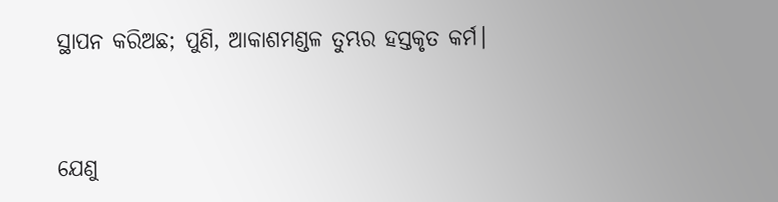ସ୍ଥାପନ କରିଅଛ; ପୁଣି, ଆକାଶମଣ୍ଡଳ ତୁମ୍ଭର ହସ୍ତକୃତ କର୍ମ।


ଯେଣୁ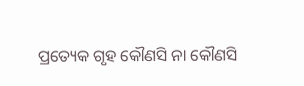ପ୍ରତ୍ୟେକ ଗୃହ କୌଣସି ନା କୌଣସି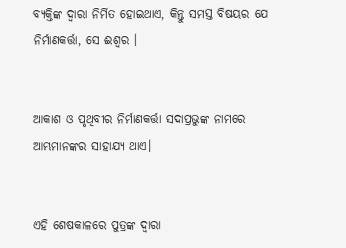ବ୍ୟକ୍ତିଙ୍କ ଦ୍ୱାରା ନିର୍ମିତ ହୋଇଥାଏ, କିନ୍ତୁ ସମସ୍ତ ବିଷୟର ଯେ ନିର୍ମାଣକର୍ତ୍ତା, ସେ ଈଶ୍ୱର ।


ଆକାଶ ଓ ପୃଥିବୀର ନିର୍ମାଣକର୍ତ୍ତା ସଦାପ୍ରଭୁଙ୍କ ନାମରେ ଆମ୍ଭମାନଙ୍କର ସାହାଯ୍ୟ ଥାଏ।


ଏହି ଶେଷକାଳରେ ପୁତ୍ରଙ୍କ ଦ୍ୱାରା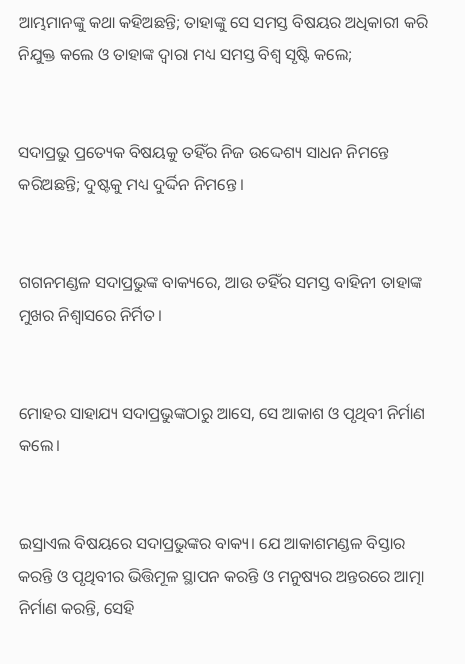ଆମ୍ଭମାନଙ୍କୁ କଥା କହିଅଛନ୍ତି; ତାହାଙ୍କୁ ସେ ସମସ୍ତ ବିଷୟର ଅଧିକାରୀ କରି ନିଯୁକ୍ତ କଲେ ଓ ତାହାଙ୍କ ଦ୍ୱାରା ମଧ୍ୟ ସମସ୍ତ ବିଶ୍ୱ ସୃଷ୍ଟି କଲେ;


ସଦାପ୍ରଭୁ ପ୍ରତ୍ୟେକ ବିଷୟକୁ ତହିଁର ନିଜ ଉଦ୍ଦେଶ୍ୟ ସାଧନ ନିମନ୍ତେ କରିଅଛନ୍ତି; ଦୁଷ୍ଟକୁ ମଧ୍ୟ ଦୁର୍ଦ୍ଦିନ ନିମନ୍ତେ।


ଗଗନମଣ୍ଡଳ ସଦାପ୍ରଭୁଙ୍କ ବାକ୍ୟରେ, ଆଉ ତହିଁର ସମସ୍ତ ବାହିନୀ ତାହାଙ୍କ ମୁଖର ନିଶ୍ୱାସରେ ନିର୍ମିତ।


ମୋହର ସାହାଯ୍ୟ ସଦାପ୍ରଭୁଙ୍କଠାରୁ ଆସେ, ସେ ଆକାଶ ଓ ପୃଥିବୀ ନିର୍ମାଣ କଲେ।


ଇସ୍ରାଏଲ ବିଷୟରେ ସଦାପ୍ରଭୁଙ୍କର ବାକ୍ୟ। ଯେ ଆକାଶମଣ୍ଡଳ ବିସ୍ତାର କରନ୍ତି ଓ ପୃଥିବୀର ଭିତ୍ତିମୂଳ ସ୍ଥାପନ କରନ୍ତି ଓ ମନୁଷ୍ୟର ଅନ୍ତରରେ ଆତ୍ମା ନିର୍ମାଣ କରନ୍ତି, ସେହି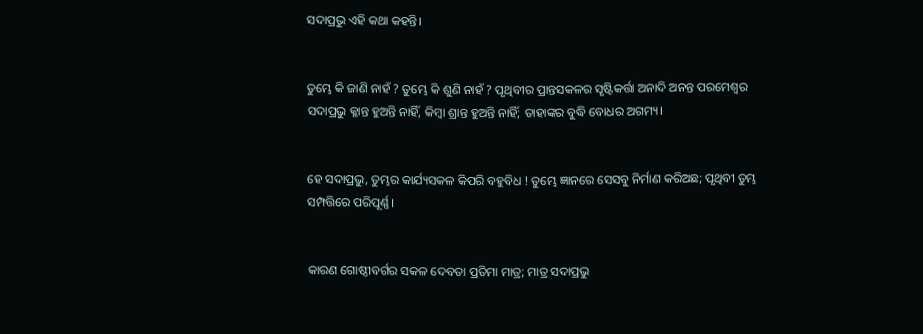ସଦାପ୍ରଭୁ ଏହି କଥା କହନ୍ତି।


ତୁମ୍ଭେ କି ଜାଣି ନାହଁ ? ତୁମ୍ଭେ କି ଶୁଣି ନାହଁ ? ପୃଥିବୀର ପ୍ରାନ୍ତସକଳର ସୃଷ୍ଟିକର୍ତ୍ତା ଅନାଦି ଅନନ୍ତ ପରମେଶ୍ୱର ସଦାପ୍ରଭୁ କ୍ଳାନ୍ତ ହୁଅନ୍ତି ନାହିଁ, କିମ୍ବା ଶ୍ରାନ୍ତ ହୁଅନ୍ତି ନାହିଁ; ତାହାଙ୍କର ବୁଦ୍ଧି ବୋଧର ଅଗମ୍ୟ।


ହେ ସଦାପ୍ରଭୁ, ତୁମ୍ଭର କାର୍ଯ୍ୟସକଳ କିପରି ବହୁବିଧ ! ତୁମ୍ଭେ ଜ୍ଞାନରେ ସେସବୁ ନିର୍ମାଣ କରିଅଛ; ପୃଥିବୀ ତୁମ୍ଭ ସମ୍ପତ୍ତିରେ ପରିପୂର୍ଣ୍ଣ।


କାରଣ ଗୋଷ୍ଠୀବର୍ଗର ସକଳ ଦେବତା ପ୍ରତିମା ମାତ୍ର; ମାତ୍ର ସଦାପ୍ରଭୁ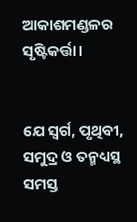ଆକାଶମଣ୍ଡଳର ସୃଷ୍ଟିକର୍ତ୍ତା।


ଯେ ସ୍ୱର୍ଗ, ପୃଥିବୀ, ସମୁଦ୍ର ଓ ତନ୍ମଧ୍ୟସ୍ଥ ସମସ୍ତ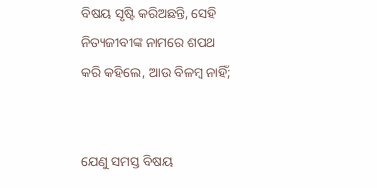ବିଷୟ ସୃଷ୍ଟି କରିଅଛନ୍ତି, ସେହି ନିତ୍ୟଜୀବୀଙ୍କ ନାମରେ ଶପଥ କରି କହିଲେ, ଆଉ ବିଳମ୍ବ ନାହିଁ;


ଯେଣୁ ସମସ୍ତ ବିଷୟ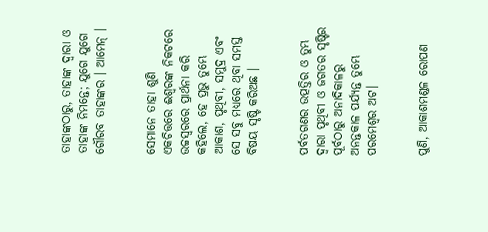ତାହାଙ୍କଠାରୁ, ତାହାଙ୍କ ଦ୍ୱାରା ଓ ତାହାଙ୍କ ନିମନ୍ତେ; ଯୁଗେ ଯୁଗେ ଗୌରବ ତାହାଙ୍କର । ଆମେନ୍‍ ।


ସେମାନେ ତାହା ଶୁଣି ଏକଚିତ୍ତରେ ଈଶ୍ୱରଙ୍କ ନିକଟରେ ଉଚ୍ଚସ୍ୱରରେ ପ୍ରାର୍ଥନା କରି କହିଲେ, ହେ ପ୍ରଭୁ ତୁମ୍ଭେ ଆକାଶ, ପୃଥିବୀ, ସମୁଦ୍ର ଏବଂ ସେ ସବୁ ମଧ୍ୟରେ ଥିବା ସମସ୍ତ ବିଷୟ ସୃଷ୍ଟି କରିଅଛ ।


ପର୍ବତଗଣର ଉତ୍ପତ୍ତିର ଓ ତୁମ୍ଭ ଦ୍ୱାରା ପୃଥିବୀ ଓ ଜଗତର ସୃଷ୍ଟିର ପୂର୍ବଠାରୁ ଅନାଦିକାଳରୁ ଅନନ୍ତକାଳ ପର୍ଯ୍ୟନ୍ତ ତୁମ୍ଭେ ପରମେଶ୍ୱର ଅଟ।


ପୁଣି, ଆକାଶମଣ୍ଡଳ ରୋପଣ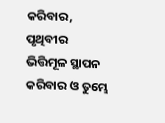କରିବାର, ପୃଥିବୀର ଭିତ୍ତିମୂଳ ସ୍ଥାପନ କରିବାର ଓ ତୁମ୍ଭେ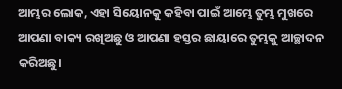ଆମ୍ଭର ଲୋକ, ଏହା ସିୟୋନକୁ କହିବା ପାଇଁ ଆମ୍ଭେ ତୁମ୍ଭ ମୁଖରେ ଆପଣା ବାକ୍ୟ ରଖିଅଛୁ ଓ ଆପଣା ହସ୍ତର ଛାୟାରେ ତୁମ୍ଭକୁ ଆଚ୍ଛାଦନ କରିଅଛୁ।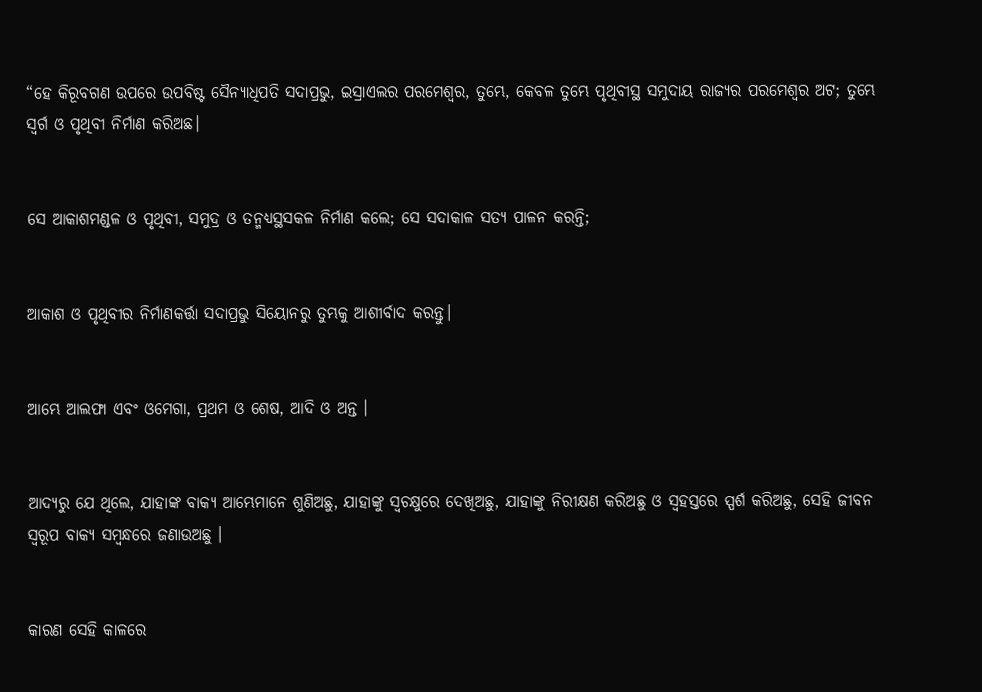“ହେ କିରୂବଗଣ ଉପରେ ଉପବିଷ୍ଟ ସୈନ୍ୟାଧିପତି ସଦାପ୍ରଭୁ, ଇସ୍ରାଏଲର ପରମେଶ୍ୱର, ତୁମ୍ଭେ, କେବଳ ତୁମ୍ଭେ ପୃଥିବୀସ୍ଥ ସମୁଦାୟ ରାଜ୍ୟର ପରମେଶ୍ୱର ଅଟ; ତୁମ୍ଭେ ସ୍ୱର୍ଗ ଓ ପୃଥିବୀ ନିର୍ମାଣ କରିଅଛ।


ସେ ଆକାଶମଣ୍ଡଳ ଓ ପୃଥିବୀ, ସମୁଦ୍ର ଓ ତନ୍ମଧ୍ୟସ୍ଥସକଳ ନିର୍ମାଣ କଲେ; ସେ ସଦାକାଳ ସତ୍ୟ ପାଳନ କରନ୍ତି;


ଆକାଶ ଓ ପୃଥିବୀର ନିର୍ମାଣକର୍ତ୍ତା ସଦାପ୍ରଭୁ ସିୟୋନରୁ ତୁମ୍ଭକୁ ଆଶୀର୍ବାଦ କରନ୍ତୁ।


ଆମ୍ଭେ ଆଲଫା ଏବଂ ଓମେଗା, ପ୍ରଥମ ଓ ଶେଷ, ଆଦି ଓ ଅନ୍ତ ।


ଆଦ୍ୟରୁ ଯେ ଥିଲେ, ଯାହାଙ୍କ ବାକ୍ୟ ଆମ୍ଭେମାନେ ଶୁଣିଅଛୁ, ଯାହାଙ୍କୁ ସ୍ୱଚକ୍ଷୁରେ ଦେଖିଅଛୁ, ଯାହାଙ୍କୁ ନିରୀକ୍ଷଣ କରିଅଛୁ ଓ ସ୍ୱହସ୍ତରେ ସ୍ପର୍ଶ କରିଅଛୁ, ସେହି ଜୀବନ ସ୍ୱରୂପ ବାକ୍ୟ ସମ୍ବନ୍ଧରେ ଜଣାଉଅଛୁ ।


କାରଣ ସେହି କାଳରେ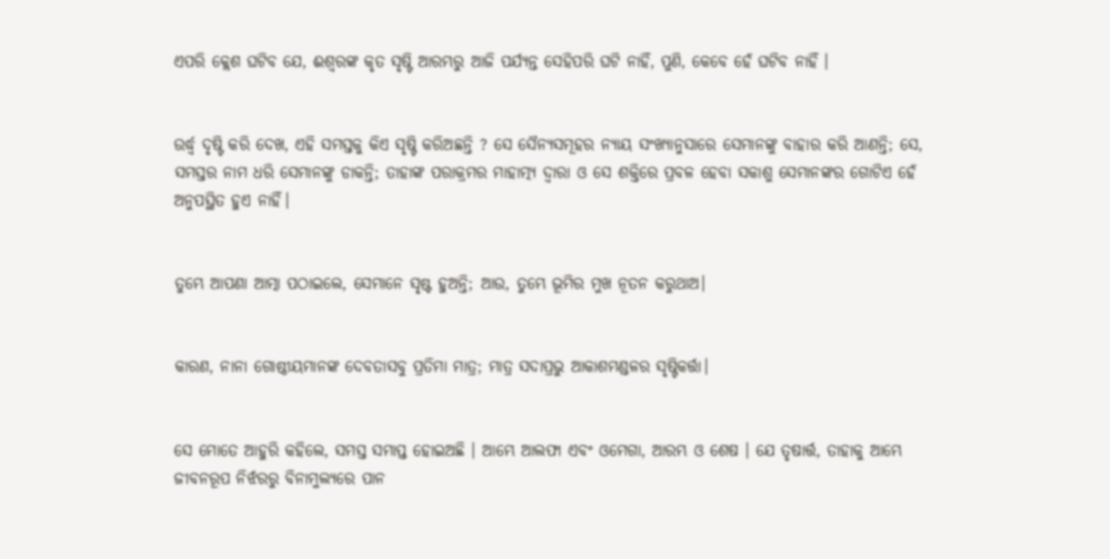ଏପରି କ୍ଲେଶ ଘଟିବ ଯେ, ଈଶ୍ୱରଙ୍କ କୃତ ସୃଷ୍ଟି ଆରମ୍ଭରୁ ଆଜି ପର୍ଯ୍ୟନ୍ତ ସେହିପରି ଘଟି ନାହିଁ, ପୁଣି, କେବେ ହେଁ ଘଟିବ ନାହିଁ ।


ଉର୍ଦ୍ଧ୍ୱ ଦୃଷ୍ଟି କରି ଦେଖ, ଏହି ସମସ୍ତକୁ କିଏ ସୃଷ୍ଟି କରିଅଛନ୍ତି ? ସେ ସୈନ୍ୟସମୂହର ନ୍ୟାୟ ସଂଖ୍ୟାନୁସାରେ ସେମାନଙ୍କୁ ବାହାର କରି ଆଣନ୍ତି; ସେ, ସମସ୍ତର ନାମ ଧରି ସେମାନଙ୍କୁ ଡାକନ୍ତି; ତାହାଙ୍କ ପରାକ୍ରମର ମାହାତ୍ମ୍ୟ ଦ୍ୱାରା ଓ ସେ ଶକ୍ତିରେ ପ୍ରବଳ ହେବା ସକାଶୁ ସେମାନଙ୍କର ଗୋଟିଏ ହେଁ ଅନୁପସ୍ଥିତ ହୁଏ ନାହିଁ।


ତୁମ୍ଭେ ଆପଣା ଆତ୍ମା ପଠାଇଲେ, ସେମାନେ ସୃଷ୍ଟ ହୁଅନ୍ତି; ଆଉ, ତୁମ୍ଭେ ଭୂମିର ମୁଖ ନୂତନ କରୁଥାଅ।


କାରଣ, ନାନା ଗୋଷ୍ଠୀୟମାନଙ୍କ ଦେବତାସବୁ ପ୍ରତିମା ମାତ୍ର; ମାତ୍ର ସଦାପ୍ରଭୁ ଆକାଶମଣ୍ଡଳର ସୃଷ୍ଟିକର୍ତ୍ତା।


ସେ ମୋତେ ଆହୁରି କହିଲେ, ସମସ୍ତ ସମାପ୍ତ ହୋଇଅଛି । ଆମ୍ଭେ ଆଲଫା ଏବଂ ଓମେଗା, ଆରମ୍ଭ ଓ ଶେଷ । ଯେ ତୃଷାର୍ତ୍ତ, ତାହାକୁ ଆମ୍ଭେ ଜୀବନରୂପ ନିର୍ଝରରୁ ବିନାମୁଲ୍ୟରେ ପାନ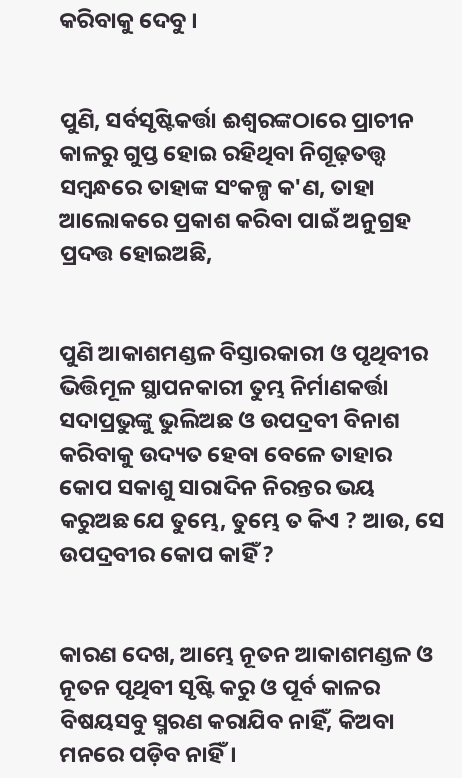କରିବାକୁ ଦେବୁ ।


ପୁଣି, ସର୍ବସୃଷ୍ଟିକର୍ତ୍ତା ଈଶ୍ୱରଙ୍କଠାରେ ପ୍ରାଚୀନ କାଳରୁ ଗୁପ୍ତ ହୋଇ ରହିଥିବା ନିଗୂଢ଼ତତ୍ତ୍ୱ ସମ୍ବନ୍ଧରେ ତାହାଙ୍କ ସଂକଳ୍ପ କ'ଣ, ତାହା ଆଲୋକରେ ପ୍ରକାଶ କରିବା ପାଇଁ ଅନୁଗ୍ରହ ପ୍ରଦତ୍ତ ହୋଇଅଛି,


ପୁଣି ଆକାଶମଣ୍ଡଳ ବିସ୍ତାରକାରୀ ଓ ପୃଥିବୀର ଭିତ୍ତିମୂଳ ସ୍ଥାପନକାରୀ ତୁମ୍ଭ ନିର୍ମାଣକର୍ତ୍ତା ସଦାପ୍ରଭୁଙ୍କୁ ଭୁଲିଅଛ ଓ ଉପଦ୍ରବୀ ବିନାଶ କରିବାକୁ ଉଦ୍ୟତ ହେବା ବେଳେ ତାହାର କୋପ ସକାଶୁ ସାରାଦିନ ନିରନ୍ତର ଭୟ କରୁଅଛ ଯେ ତୁମ୍ଭେ, ତୁମ୍ଭେ ତ କିଏ ? ଆଉ, ସେ ଉପଦ୍ରବୀର କୋପ କାହିଁ ?


କାରଣ ଦେଖ, ଆମ୍ଭେ ନୂତନ ଆକାଶମଣ୍ଡଳ ଓ ନୂତନ ପୃଥିବୀ ସୃଷ୍ଟି କରୁ ଓ ପୂର୍ବ କାଳର ବିଷୟସବୁ ସ୍ମରଣ କରାଯିବ ନାହିଁ, କିଅବା ମନରେ ପଡ଼ିବ ନାହିଁ।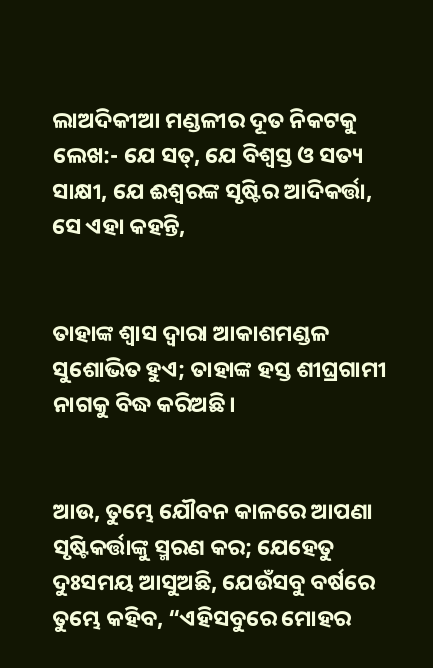ଲାଅଦିକୀଆ ମଣ୍ଡଳୀର ଦୂତ ନିକଟକୁ ଲେଖ:- ଯେ ସତ୍, ଯେ ବିଶ୍ୱସ୍ତ ଓ ସତ୍ୟ ସାକ୍ଷୀ, ଯେ ଈଶ୍ୱରଙ୍କ ସୃଷ୍ଟିର ଆଦିକର୍ତ୍ତା, ସେ ଏହା କହନ୍ତି,


ତାହାଙ୍କ ଶ୍ୱାସ ଦ୍ୱାରା ଆକାଶମଣ୍ଡଳ ସୁଶୋଭିତ ହୁଏ; ତାହାଙ୍କ ହସ୍ତ ଶୀଘ୍ରଗାମୀ ନାଗକୁ ବିଦ୍ଧ କରିଅଛି।


ଆଉ, ତୁମ୍ଭେ ଯୌବନ କାଳରେ ଆପଣା ସୃଷ୍ଟିକର୍ତ୍ତାଙ୍କୁ ସ୍ମରଣ କର; ଯେହେତୁ ଦୁଃସମୟ ଆସୁଅଛି, ଯେଉଁସବୁ ବର୍ଷରେ ତୁମ୍ଭେ କହିବ, “ଏହିସବୁରେ ମୋହର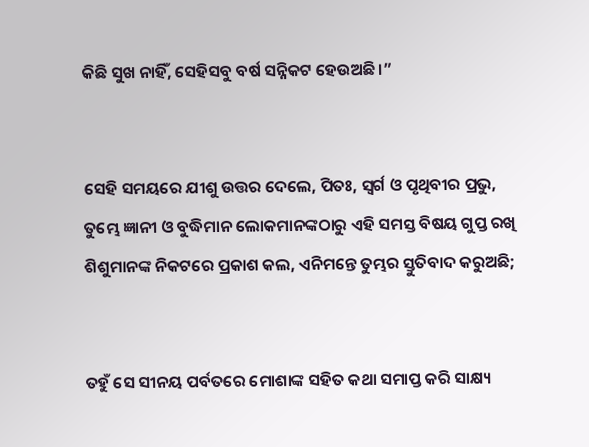କିଛି ସୁଖ ନାହିଁ, ସେହିସବୁ ବର୍ଷ ସନ୍ନିକଟ ହେଉଅଛି।”


ସେହି ସମୟରେ ଯୀଶୁ ଉତ୍ତର ଦେଲେ, ପିତଃ, ସ୍ୱର୍ଗ ଓ ପୃଥିବୀର ପ୍ରଭୁ, ତୁମ୍ଭେ ଜ୍ଞାନୀ ଓ ବୁଦ୍ଧିମାନ ଲୋକମାନଙ୍କଠାରୁ ଏହି ସମସ୍ତ ବିଷୟ ଗୁପ୍ତ ରଖି ଶିଶୁମାନଙ୍କ ନିକଟରେ ପ୍ରକାଶ କଲ, ଏନିମନ୍ତେ ତୁମ୍ଭର ସ୍ତୁତିବାଦ କରୁଅଛି;


ତହୁଁ ସେ ସୀନୟ ପର୍ବତରେ ମୋଶାଙ୍କ ସହିତ କଥା ସମାପ୍ତ କରି ସାକ୍ଷ୍ୟ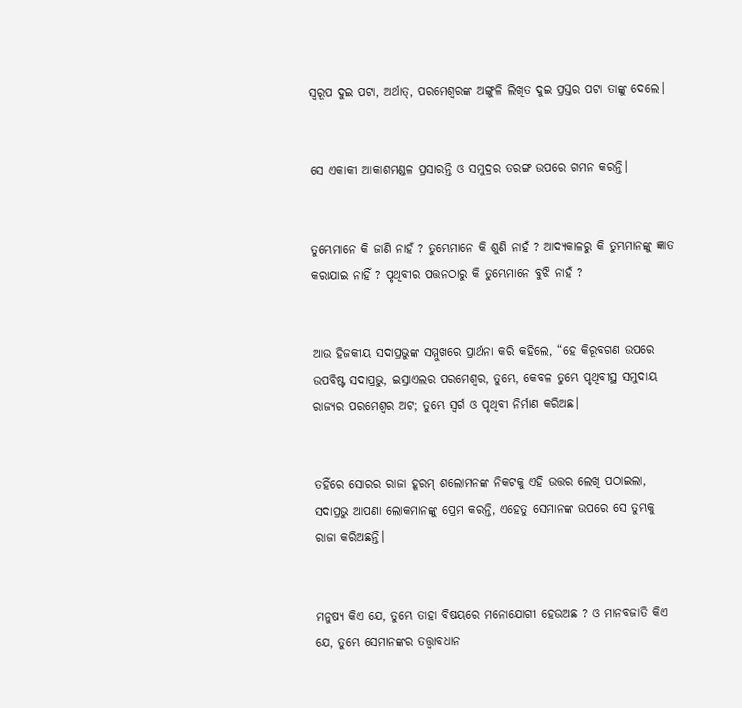ସ୍ୱରୂପ ଦୁଇ ପଟା, ଅର୍ଥାତ୍‍, ପରମେଶ୍ୱରଙ୍କ ଅଙ୍ଗୁଳି ଲିଖିତ ଦୁଇ ପ୍ରସ୍ତର ପଟା ତାଙ୍କୁ ଦେଲେ।


ସେ ଏକାକୀ ଆକାଶମଣ୍ଡଳ ପ୍ରସାରନ୍ତି ଓ ସମୁଦ୍ରର ତରଙ୍ଗ ଉପରେ ଗମନ କରନ୍ତି।


ତୁମ୍ଭେମାନେ କି ଜାଣି ନାହଁ ? ତୁମ୍ଭେମାନେ କି ଶୁଣି ନାହଁ ? ଆଦ୍ୟକାଳରୁ କି ତୁମ୍ଭମାନଙ୍କୁ ଜ୍ଞାତ କରାଯାଇ ନାହିଁ ? ପୃଥିବୀର ପତ୍ତନଠାରୁ କି ତୁମ୍ଭେମାନେ ବୁଝି ନାହଁ ?


ଆଉ ହିଜକୀୟ ସଦାପ୍ରଭୁଙ୍କ ସମ୍ମୁଖରେ ପ୍ରାର୍ଥନା କରି କହିଲେ, “ହେ କିରୂବଗଣ ଉପରେ ଉପବିଷ୍ଟ ସଦାପ୍ରଭୁ, ଇସ୍ରାଏଲର ପରମେଶ୍ୱର, ତୁମ୍ଭେ, କେବଳ ତୁମ୍ଭେ ପୃଥିବୀସ୍ଥ ସମୁଦାୟ ରାଜ୍ୟର ପରମେଶ୍ୱର ଅଟ; ତୁମ୍ଭେ ସ୍ୱର୍ଗ ଓ ପୃଥିବୀ ନିର୍ମାଣ କରିଅଛ।


ତହିଁରେ ସୋରର ରାଜା ହୂରମ୍‍ ଶଲୋମନଙ୍କ ନିକଟକୁ ଏହି ଉତ୍ତର ଲେଖି ପଠାଇଲା, ସଦାପ୍ରଭୁ ଆପଣା ଲୋକମାନଙ୍କୁ ପ୍ରେମ କରନ୍ତି, ଏହେତୁ ସେମାନଙ୍କ ଉପରେ ସେ ତୁମ୍ଭକୁ ରାଜା କରିଅଛନ୍ତି।


ମନୁଷ୍ୟ କିଏ ଯେ, ତୁମ୍ଭେ ତାହା ବିଷୟରେ ମନୋଯୋଗୀ ହେଉଅଛ ? ଓ ମାନବଜାତି କିଏ ଯେ, ତୁମ୍ଭେ ସେମାନଙ୍କର ତତ୍ତ୍ୱାବଧାନ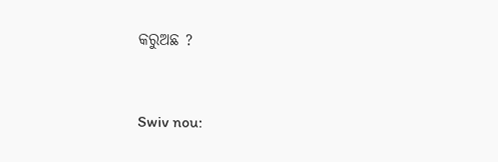କରୁଅଛ ?


Swiv nou: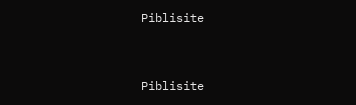Piblisite


Piblisite